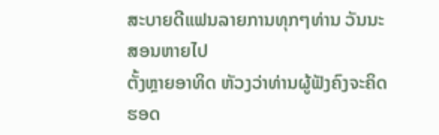ສະບາຍດີແຟນລາຍການທຸກໆທ່ານ ວັນນະສອນຫາຍໄປ
ຕັ້ງຫຼາຍອາທິດ ຫັວງວ່າທ່ານຜູ້ຟັງຄົງຈະຄິດຮອດ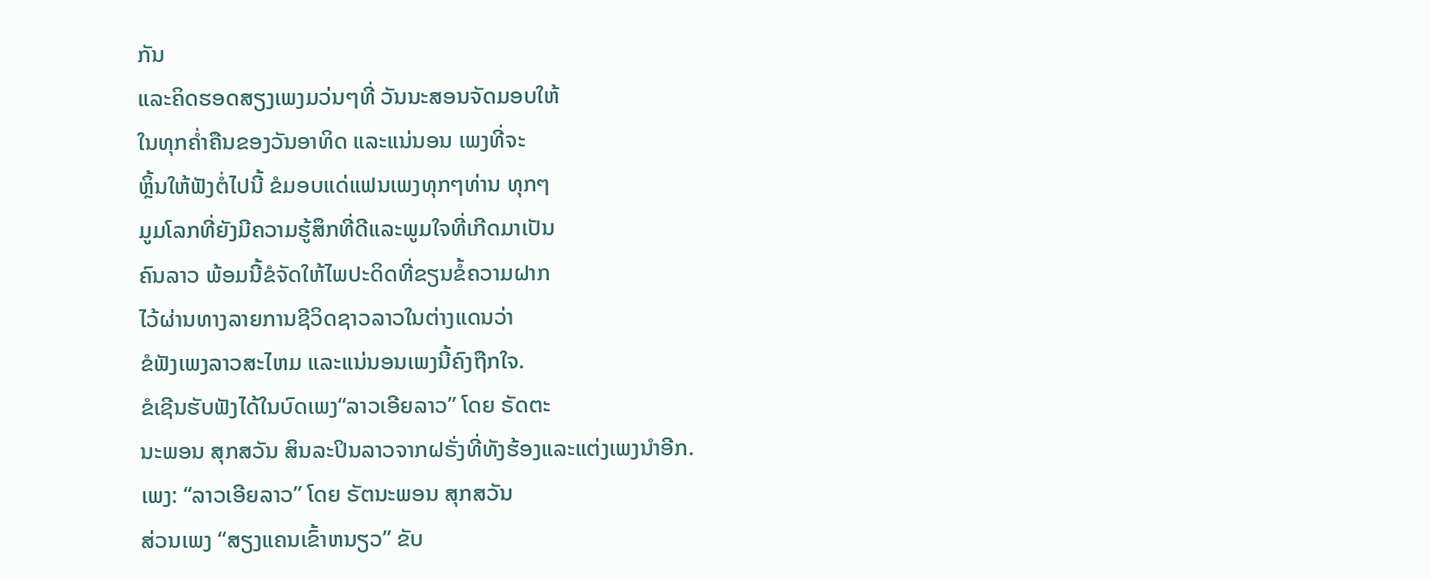ກັນ
ແລະຄິດຮອດສຽງເພງມວ່ນໆທີ່ ວັນນະສອນຈັດມອບໃຫ້
ໃນທຸກຄໍ່າຄືນຂອງວັນອາທິດ ແລະແນ່ນອນ ເພງທີ່ຈະ
ຫຼິ້ນໃຫ້ຟັງຕໍ່ໄປນີ້ ຂໍມອບແດ່ແຟນເພງທຸກໆທ່ານ ທຸກໆ
ມູມໂລກທີ່ຍັງມີຄວາມຮູ້ສຶກທີ່ດີແລະພູມໃຈທີ່ເກີດມາເປັນ
ຄົນລາວ ພ້ອມນີ້ຂໍຈັດໃຫ້ໄພປະດິດທີ່ຂຽນຂໍ້ຄວາມຝາກ
ໄວ້ຜ່ານທາງລາຍການຊີວິດຊາວລາວໃນຕ່າງແດນວ່າ
ຂໍຟັງເພງລາວສະໄຫມ ແລະແນ່ນອນເພງນີ້ຄົງຖືກໃຈ.
ຂໍເຊີນຮັບຟັງໄດ້ໃນບົດເພງ“ລາວເອີຍລາວ” ໂດຍ ຣັດຕະ
ນະພອນ ສຸກສວັນ ສິນລະປິນລາວຈາກຝຣັ່ງທີ່ທັງຮ້ອງແລະແຕ່ງເພງນຳອີກ.
ເພງ: “ລາວເອີຍລາວ” ໂດຍ ຣັຕນະພອນ ສຸກສວັນ
ສ່ວນເພງ “ສຽງແຄນເຂົ້າຫນຽວ” ຂັບ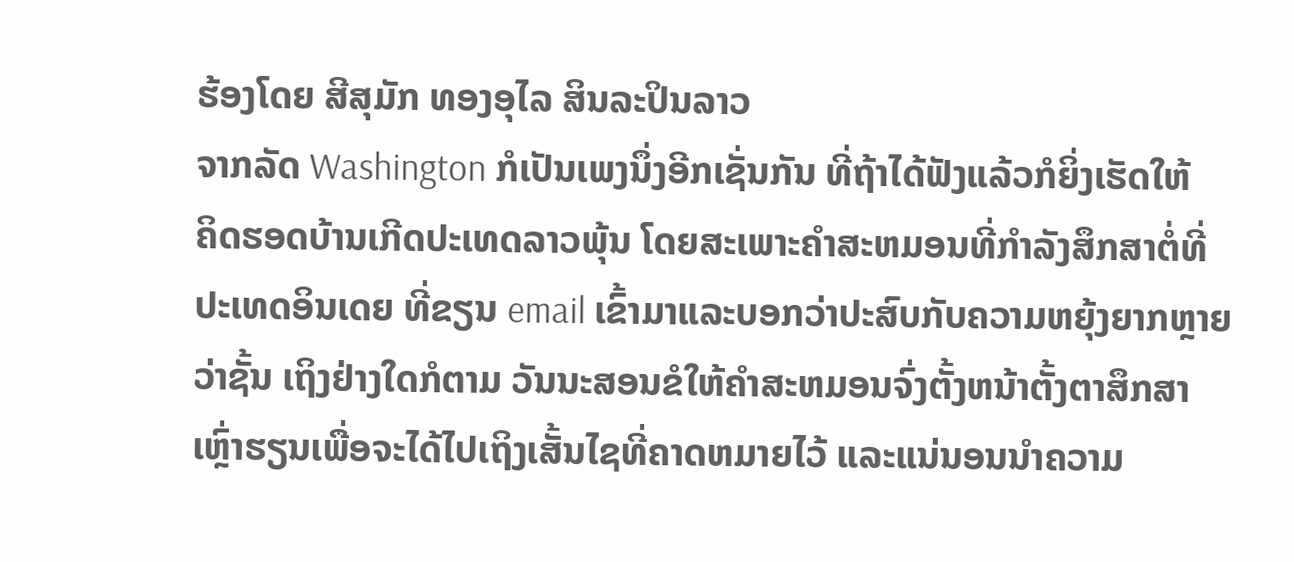ຮ້ອງໂດຍ ສີສຸມັກ ທອງອຸໄລ ສິນລະປິນລາວ
ຈາກລັດ Washington ກໍເປັນເພງນຶ່ງອີກເຊັ່ນກັນ ທີ່ຖ້າໄດ້ຟັງແລ້ວກໍຍິ່ງເຮັດໃຫ້
ຄິດຮອດບ້ານເກີດປະເທດລາວພຸ້ນ ໂດຍສະເພາະຄໍາສະຫມອນທີ່ກໍາລັງສຶກສາຕໍ່ທີ່
ປະເທດອິນເດຍ ທີ່ຂຽນ email ເຂົ້າມາແລະບອກວ່າປະສົບກັບຄວາມຫຍຸ້ງຍາກຫຼາຍ
ວ່າຊັ້ນ ເຖິງຢ່າງໃດກໍຕາມ ວັນນະສອນຂໍໃຫ້ຄຳສະຫມອນຈົ່ງຕັ້ງຫນ້າຕັ້ງຕາສຶກສາ
ເຫຼົ່າຮຽນເພື່ອຈະໄດ້ໄປເຖິງເສັ້ນໄຊທີ່ຄາດຫມາຍໄວ້ ແລະແນ່ນອນນໍາຄວາມ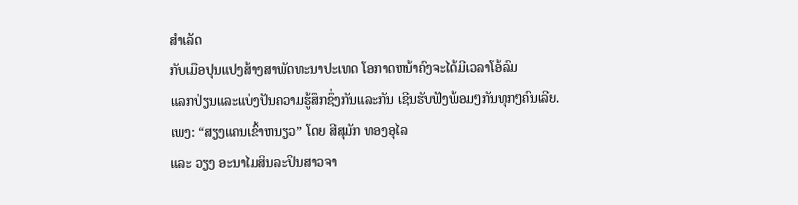ສໍາເລັດ
ກັບເມືອປຸນແປງສ້າງສາພັດທະນາປະເທດ ໂອກາດຫນ້າຄົງຈະໄດ້ມີເວລາໂອ້ລົມ
ແລກປ່ຽນແລະແບ່ງປັນຄວາມຮູ້ສຶກຊຶ່ງກັນແລະກັນ ເຊີນຮັບຟັງພ້ອມໆກັນທຸກໆຄົນເລີຍ.
ເພງ: “ສຽງແຄນເຂົ້າຫນຽວ” ໂດຍ ສີສຸມັກ ທອງອຸໄລ
ແລະ ວຽງ ອະນາໄມສິນລະປິນສາວຈາ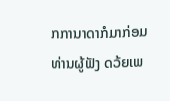ກການາດາກໍມາກ່ອມທ່ານຜູ້ຟັງ ດວ້ຍເພ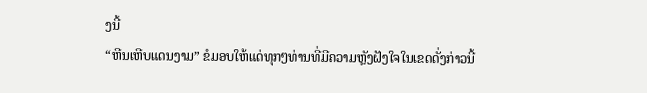ງນີ້
“ຫີນເຫີບແດນງາມ” ຂໍມອບໃຫ້ແດ່ທຸກໆທ່ານທີ່ມີຄວາມຫຼັງຝັງໃຈໃນເຂດດັ່ງກ່າວນີ້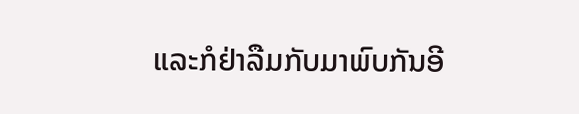ແລະກໍຢ່າລືມກັບມາພົບກັນອີ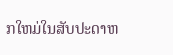ກໃຫມ່ໃນສັບປະດາຫ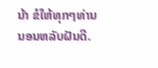ນ້າ ຂໍໃຫ້ທຸກໆທ່ານນອນຫລັບຝັນດີ.